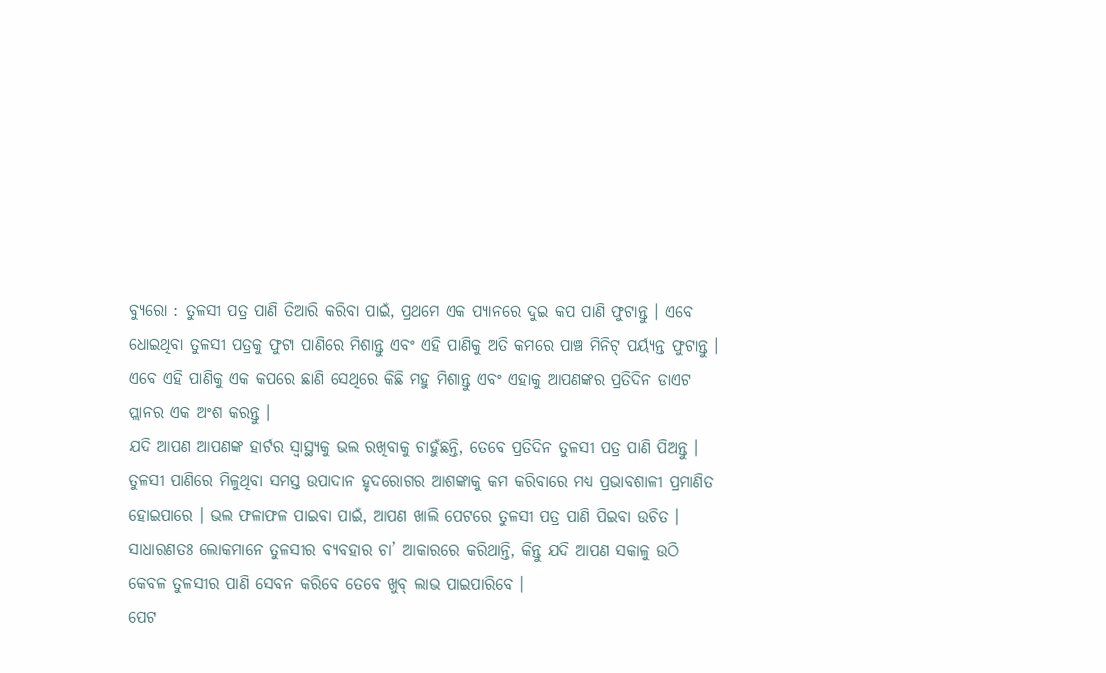ବ୍ୟୁରୋ : ତୁଳସୀ ପତ୍ର ପାଣି ତିଆରି କରିବା ପାଇଁ, ପ୍ରଥମେ ଏକ ପ୍ୟାନରେ ଦୁଇ କପ ପାଣି ଫୁଟାନ୍ତୁ । ଏବେ ଧୋଇଥିବା ତୁଳସୀ ପତ୍ରକୁ ଫୁଟା ପାଣିରେ ମିଶାନ୍ତୁ ଏବଂ ଏହି ପାଣିକୁ ଅତି କମରେ ପାଞ୍ଚ ମିନିଟ୍ ପର୍ୟ୍ୟନ୍ତ ଫୁଟାନ୍ତୁ । ଏବେ ଏହି ପାଣିକୁ ଏକ କପରେ ଛାଣି ସେଥିରେ କିଛି ମହୁ ମିଶାନ୍ତୁ ଏବଂ ଏହାକୁ ଆପଣଙ୍କର ପ୍ରତିଦିନ ଡାଏଟ ପ୍ଲାନର ଏକ ଅଂଶ କରନ୍ତୁ ।
ଯଦି ଆପଣ ଆପଣଙ୍କ ହାର୍ଟର ସ୍ୱାସ୍ଥ୍ୟକୁ ଭଲ ରଖିବାକୁ ଚାହୁଁଛନ୍ତି, ତେବେ ପ୍ରତିଦିନ ତୁଳସୀ ପତ୍ର ପାଣି ପିଅନ୍ତୁ । ତୁଳସୀ ପାଣିରେ ମିଳୁଥିବା ସମସ୍ତ ଉପାଦାନ ହୃଦରୋଗର ଆଶଙ୍କାକୁ କମ କରିବାରେ ମଧ୍ୟ ପ୍ରଭାବଶାଳୀ ପ୍ରମାଣିତ ହୋଇପାରେ । ଭଲ ଫଳାଫଳ ପାଇବା ପାଇଁ, ଆପଣ ଖାଲି ପେଟରେ ତୁଳସୀ ପତ୍ର ପାଣି ପିଇବା ଉଚିତ ।
ସାଧାରଣତଃ ଲୋକମାନେ ତୁଳସୀର ବ୍ୟବହାର ଚା’ ଆକାରରେ କରିଥାନ୍ତି, କିନ୍ତୁ ଯଦି ଆପଣ ସକାଳୁ ଉଠି କେବଳ ତୁଳସୀର ପାଣି ସେବନ କରିବେ ତେବେ ଖୁବ୍ ଲାଭ ପାଇପାରିବେ ।
ପେଟ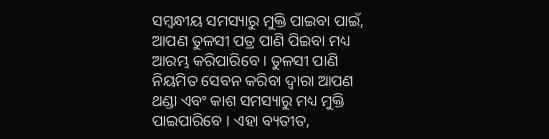ସମ୍ବନ୍ଧୀୟ ସମସ୍ୟାରୁ ମୁକ୍ତି ପାଇବା ପାଇଁ, ଆପଣ ତୁଳସୀ ପତ୍ର ପାଣି ପିଇବା ମଧ୍ୟ ଆରମ୍ଭ କରିପାରିବେ । ତୁଳସୀ ପାଣି ନିୟମିତ ସେବନ କରିବା ଦ୍ୱାରା ଆପଣ ଥଣ୍ଡା ଏବଂ କାଶ ସମସ୍ୟାରୁ ମଧ୍ୟ ମୁକ୍ତି ପାଇପାରିବେ । ଏହା ବ୍ୟତୀତ,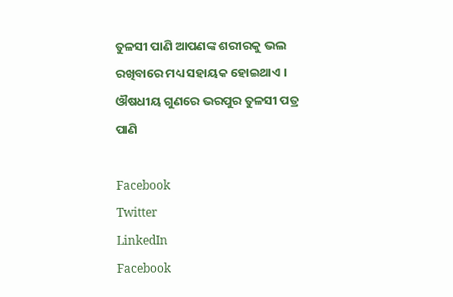ତୁଳସୀ ପାଣି ଆପଣଙ୍କ ଶରୀରକୁ ଭଲ ରଖିବାରେ ମଧ୍ୟ ସହାୟକ ହୋଇଥାଏ ।
ଔଷଧୀୟ ଗୁଣରେ ଭରପୁର ତୁଳସୀ ପତ୍ର ପାଣି

Facebook
Twitter
LinkedIn
Facebook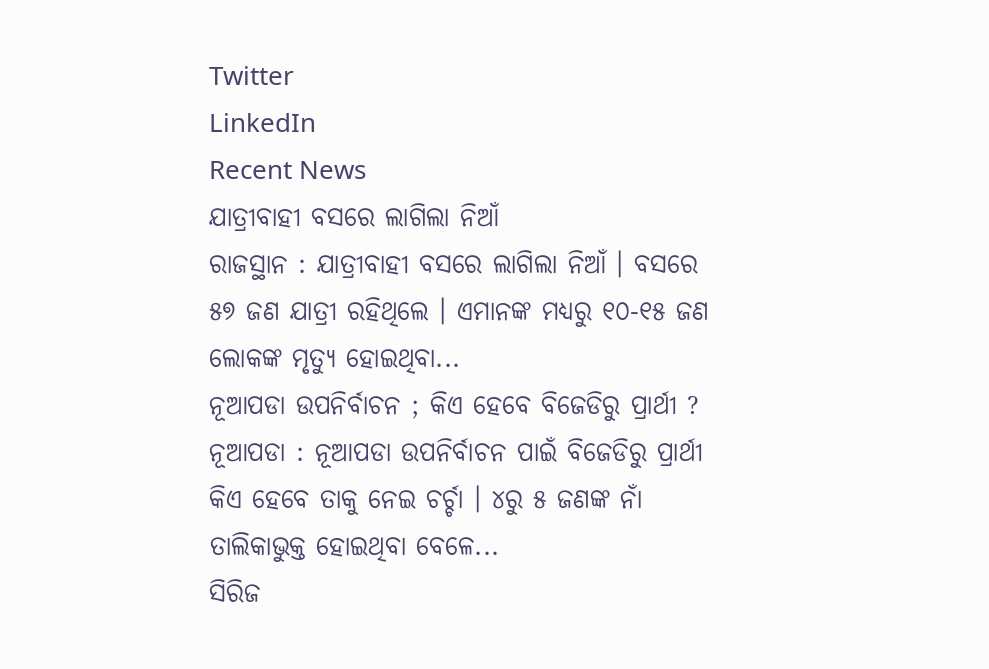Twitter
LinkedIn
Recent News
ଯାତ୍ରୀବାହୀ ବସରେ ଲାଗିଲା ନିଆଁ
ରାଜସ୍ଥାନ : ଯାତ୍ରୀବାହୀ ବସରେ ଲାଗିଲା ନିଆଁ । ବସରେ ୫୭ ଜଣ ଯାତ୍ରୀ ରହିଥିଲେ । ଏମାନଙ୍କ ମଧ୍ୟରୁ ୧୦-୧୫ ଜଣ ଲୋକଙ୍କ ମୃତ୍ୟୁ ହୋଇଥିବା...
ନୂଆପଡା ଉପନିର୍ବାଚନ ; କିଏ ହେବେ ବିଜେଡିରୁ ପ୍ରାର୍ଥୀ ?
ନୂଆପଡା : ନୂଆପଡା ଉପନିର୍ବାଚନ ପାଇଁ ବିଜେଡିରୁ ପ୍ରାର୍ଥୀ କିଏ ହେବେ ତାକୁ ନେଇ ଚର୍ଚ୍ଚା । ୪ରୁ ୫ ଜଣଙ୍କ ନାଁ ତାଲିକାଭୁକ୍ତ ହୋଇଥିବା ବେଳେ...
ସିରିଜ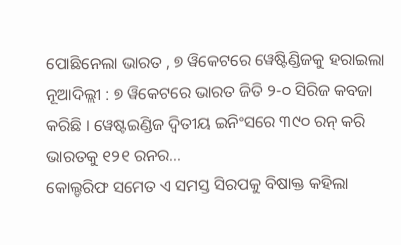ପୋଛିନେଲା ଭାରତ , ୭ ୱିକେଟରେ ୱେଷ୍ଟିଣ୍ଡିଜକୁ ହରାଇଲା
ନୂଆଦିଲ୍ଲୀ : ୭ ୱିକେଟରେ ଭାରତ ଜିତି ୨-୦ ସିରିଜ କବଜା କରିଛି । ୱେଷ୍ଟଇଣ୍ଡିଜ ଦ୍ବିତୀୟ ଇନିଂସରେ ୩୯୦ ରନ୍ କରି ଭାରତକୁ ୧୨୧ ରନର...
କୋଲ୍ଡରିଫ ସମେତ ଏ ସମସ୍ତ ସିରପକୁ ବିଷାକ୍ତ କହିଲା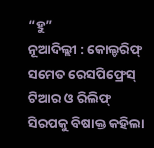“ହୁ”
ନୂଆଦିଲ୍ଲୀ : କୋଲ୍ଡରିଫ୍ ସମେତ ରେସପିଫ୍ରେସ୍ ଟିଆର ଓ ରିଲିଫ୍ ସିରପକୁ ବିଷାକ୍ତ କହିଲା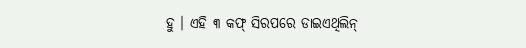ହୁ । ଏହି ୩ କଫ୍ ସିରପରେ ଡାଇଏଥିଲିନ୍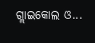ଗ୍ଲାଇକୋଲ ଓ...